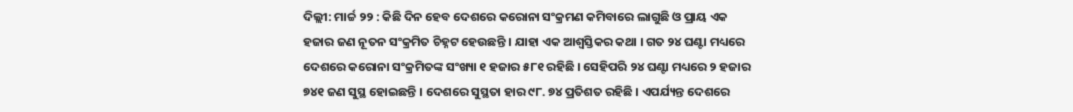ଦିଲ୍ଲୀ: ମାର୍ଚ୍ଚ ୨୨ : କିଛି ଦିନ ହେବ ଦେଶରେ କରୋନା ସଂକ୍ରମଣ କମିବାରେ ଲାଗୁଛି ଓ ପ୍ରାୟ ଏକ ହଜାର ଜଣ ନୂତନ ସଂକ୍ରମିତ ଚିହ୍ନଟ ହେଉଛନ୍ତି । ଯାହା ଏକ ଆଶ୍ୱସ୍ତିକର କଥା । ଗତ ୨୪ ଘଣ୍ଟା ମଧ୍ୟରେ ଦେଶରେ କରୋନା ସଂକ୍ରମିତଙ୍କ ସଂଖ୍ୟା ୧ ହଜାର ୫୮୧ ରହିଛି । ସେହିପରି ୨୪ ଘଣ୍ଟା ମଧ୍ୟରେ ୨ ହଜାର ୭୪୧ ଜଣ ସୁସ୍ଥ ହୋଇଛନ୍ତି । ଦେଶରେ ସୁସ୍ଥତା ହାର ୯୮. ୭୪ ପ୍ରତିଶତ ରହିଛି । ଏପର୍ଯ୍ୟନ୍ତ ଦେଶରେ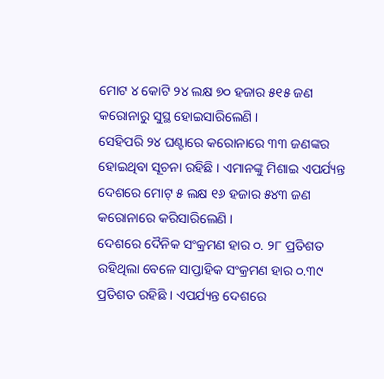ମୋଟ ୪ କୋଟି ୨୪ ଲକ୍ଷ ୭୦ ହଜାର ୫୧୫ ଜଣ କରୋନାରୁ ସୁସ୍ଥ ହୋଇସାରିଲେଣି ।
ସେହିପରି ୨୪ ଘଣ୍ଟାରେ କରୋନାରେ ୩୩ ଜଣଙ୍କର ହୋଇଥିବା ସୂଚନା ରହିଛି । ଏମାନଙ୍କୁ ମିଶାଇ ଏପର୍ଯ୍ୟନ୍ତ ଦେଶରେ ମୋଟ୍ ୫ ଲକ୍ଷ ୧୬ ହଜାର ୫୪୩ ଜଣ କରୋନାରେ କରିସାରିଲେଣି ।
ଦେଶରେ ଦୈନିକ ସଂକ୍ରମଣ ହାର ୦. ୨୮ ପ୍ରତିଶତ ରହିଥିଲା ବେଳେ ସାପ୍ତାହିକ ସଂକ୍ରମଣ ହାର ୦.୩୯ ପ୍ରତିଶତ ରହିଛି । ଏପର୍ଯ୍ୟନ୍ତ ଦେଶରେ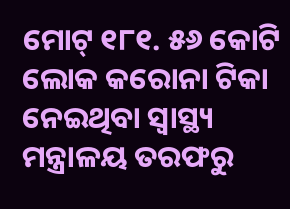ମୋଟ୍ ୧୮୧. ୫୬ କୋଟି ଲୋକ କରୋନା ଟିକା ନେଇଥିବା ସ୍ୱାସ୍ଥ୍ୟ ମନ୍ତ୍ରାଳୟ ତରଫରୁ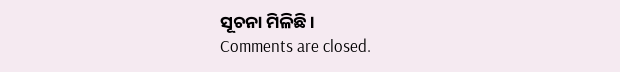ସୂଚନା ମିଳିଛି ।
Comments are closed.